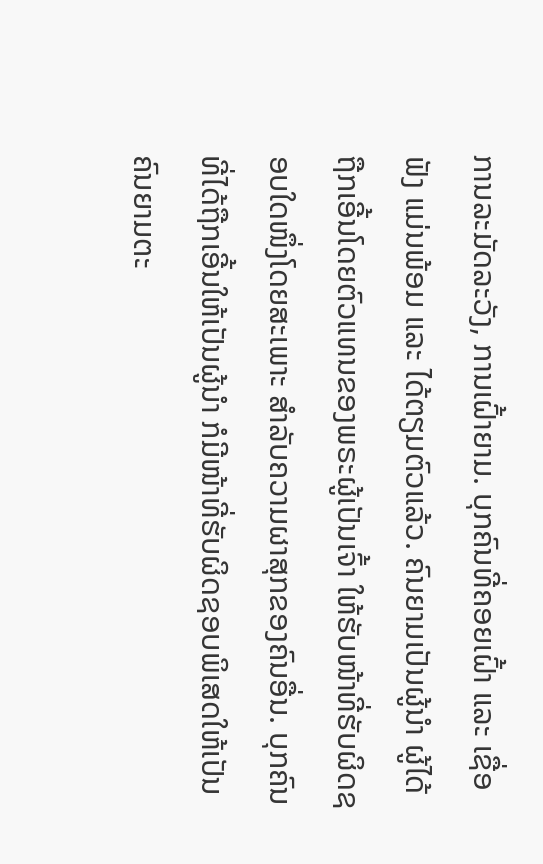ການລະມັດລະວັງ, ການເຝົ້າຍາມ. ບຸກຄົນທີ່ຄອຍເຝົ້າ ແລະ ເຊື່ອຟັງ ແມ່ນພ້ອມ ແລະ ໄດ້ຕຽມຕົວແລ້ວ. ຄົນຍາມເປັນຜູ້ນຳ ຜູ້ໄດ້ຖືກເອີ້ນໂດຍຕົວແທນຂອງພຣະຜູ້ເປັນເຈົ້າ ໃຫ້ຮັບໜ້າທີ່ຮັບຜິດຊອບໃດໜຶ່ງໂດຍສະເພາະ ສຳລັບຄວາມຜາສຸກຂອງຄົນອື່ນ. ບຸກຄົນທີ່ໄດ້ຖືກເອີ້ນໃຫ້ເປັນຜູ້ນຳ ກໍມີໜ້າທີ່ຮັບຜິດຊອບພິເສດໃຫ້ເປັນຄົນຍາມຕະ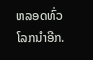ຫລອດທົ່ວໂລກນຳອີກ.